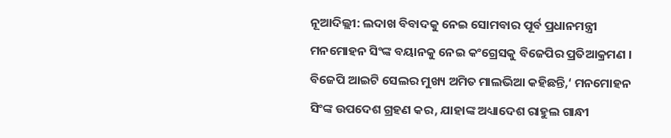ନୂଆଦିଲ୍ଲୀ: ଲଦାଖ ବିବାଦକୁ ନେଇ ସୋମବାର ପୂର୍ବ ପ୍ରଧାନମନ୍ତ୍ରୀ ମନମୋହନ ସିଂଙ୍କ ବୟାନକୁ ନେଇ କଂଗ୍ରେସକୁ ବିଜେପିର ପ୍ରତିଆକ୍ରମଣ । ବିଜେପି ଆଇଟି ସେଲର ମୁଖ୍ୟ ଅମିତ ମାଲଭିଆ କହିଛନ୍ତି,‘ ମନମୋହନ ସିଂଙ୍କ ଉପଦେଶ ଗ୍ରହଣ କର, ଯାହାଙ୍କ ଅଧ୍ୟାଦେଶ ରାହୁଲ ଗାନ୍ଧୀ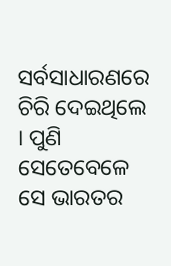ସର୍ବସାଧାରଣରେ ଚିରି ଦେଇଥିଲେ । ପୁଣି ସେତେବେଳେ ସେ ଭାରତର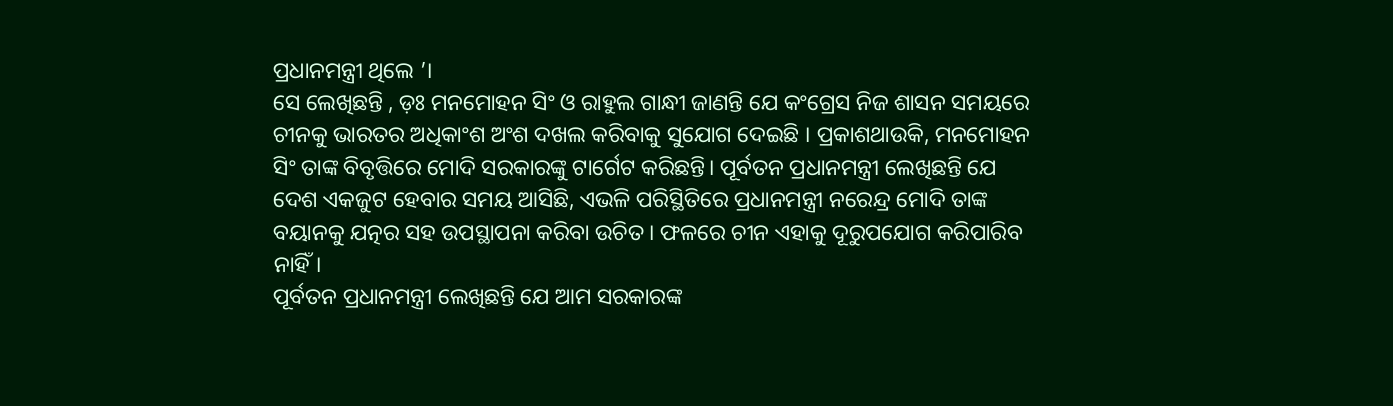ପ୍ରଧାନମନ୍ତ୍ରୀ ଥିଲେ ’।
ସେ ଲେଖିଛନ୍ତି , ଡ଼ଃ ମନମୋହନ ସିଂ ଓ ରାହୁଲ ଗାନ୍ଧୀ ଜାଣନ୍ତି ଯେ କଂଗ୍ରେସ ନିଜ ଶାସନ ସମୟରେ ଚୀନକୁ ଭାରତର ଅଧିକାଂଶ ଅଂଶ ଦଖଲ କରିବାକୁ ସୁଯୋଗ ଦେଇଛି । ପ୍ରକାଶଥାଉକି, ମନମୋହନ ସିଂ ତାଙ୍କ ବିବୃତ୍ତିରେ ମୋଦି ସରକାରଙ୍କୁ ଟାର୍ଗେଟ କରିଛନ୍ତି। ପୂର୍ବତନ ପ୍ରଧାନମନ୍ତ୍ରୀ ଲେଖିଛନ୍ତି ଯେ ଦେଶ ଏକଜୁଟ ହେବାର ସମୟ ଆସିଛି, ଏଭଳି ପରିସ୍ଥିତିରେ ପ୍ରଧାନମନ୍ତ୍ରୀ ନରେନ୍ଦ୍ର ମୋଦି ତାଙ୍କ ବୟାନକୁ ଯତ୍ନର ସହ ଉପସ୍ଥାପନା କରିବା ଉଚିତ । ଫଳରେ ଚୀନ ଏହାକୁ ଦୂରୁପଯୋଗ କରିପାରିବ ନାହିଁ।
ପୂର୍ବତନ ପ୍ରଧାନମନ୍ତ୍ରୀ ଲେଖିଛନ୍ତି ଯେ ଆମ ସରକାରଙ୍କ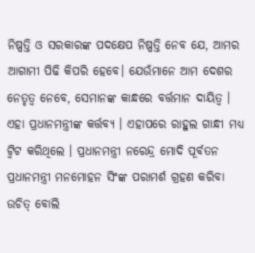ନିଷ୍ପତ୍ତି ଓ ସରକାରଙ୍କ ପଦକ୍ଷେପ ନିଷ୍ପତ୍ତି ନେବ ଯେ, ଆମର ଆଗାମୀ ପିଢି କିପରି ହେବେ। ଯେଉଁମାନେ ଆମ ଦେଶର ନେତୃତ୍ବ ନେବେ, ସେମାନଙ୍କ କାନ୍ଧରେ ବର୍ତ୍ତମାନ ଦାୟିତ୍ବ । ଏହା ପ୍ରଧାନମନ୍ତ୍ରୀଙ୍କ କର୍ତ୍ତବ୍ୟ । ଏହାପରେ ରାହୁଲ ଗାନ୍ଧୀ ମଧ୍ୟ ଟ୍ବିଟ କରିଥିଲେ । ପ୍ରଧାନମନ୍ତ୍ରୀ ନରେନ୍ଦ୍ର ମୋଦି ପୂର୍ବତନ ପ୍ରଧାନମନ୍ତ୍ରୀ ମନମୋହନ ସିଂଙ୍କ ପରାମର୍ଶ ଗ୍ରହଣ କରିବା ଉଚିତ୍ ବୋଲି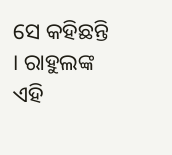ସେ କହିଛନ୍ତି । ରାହୁଲଙ୍କ ଏହି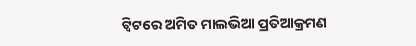ଟ୍ବିଟରେ ଅମିତ ମାଲଭିଆ ପ୍ରତିଆକ୍ରମଣ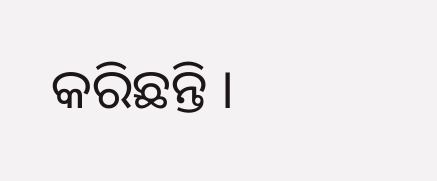କରିଛନ୍ତି ।